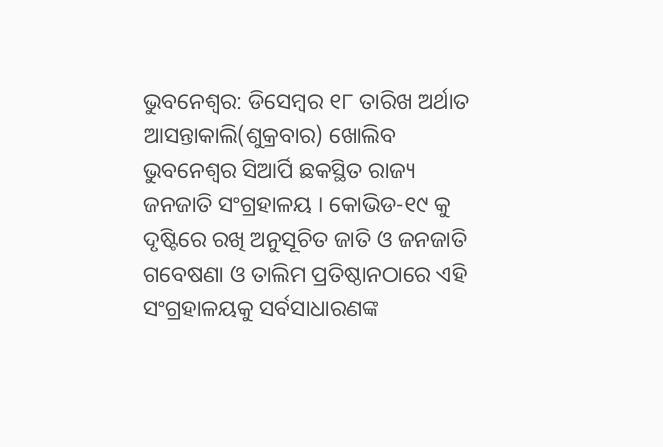ଭୁବନେଶ୍ୱର: ଡିସେମ୍ବର ୧୮ ତାରିଖ ଅର୍ଥାତ ଆସନ୍ତାକାଲି(ଶୁକ୍ରବାର) ଖୋଲିବ ଭୁବନେଶ୍ୱର ସିଆର୍ପି ଛକସ୍ଥିତ ରାଜ୍ୟ ଜନଜାତି ସଂଗ୍ରହାଳୟ । କୋଭିଡ-୧୯ କୁ ଦୃଷ୍ଟିରେ ରଖି ଅନୁସୂଚିତ ଜାତି ଓ ଜନଜାତି ଗବେଷଣା ଓ ତାଲିମ ପ୍ରତିଷ୍ଠାନଠାରେ ଏହି ସଂଗ୍ରହାଳୟକୁ ସର୍ବସାଧାରଣଙ୍କ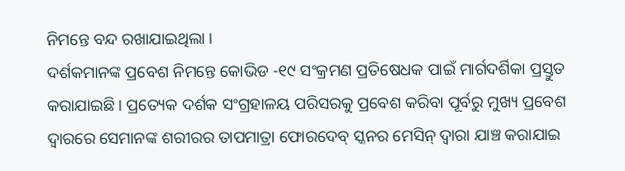ନିମନ୍ତେ ବନ୍ଦ ରଖାଯାଇଥିଲା ।
ଦର୍ଶକମାନଙ୍କ ପ୍ରବେଶ ନିମନ୍ତେ କୋଭିଡ -୧୯ ସଂକ୍ରମଣ ପ୍ରତିଷେଧକ ପାଇଁ ମାର୍ଗଦର୍ଶିକା ପ୍ରସ୍ତୁତ କରାଯାଇଛି । ପ୍ରତ୍ୟେକ ଦର୍ଶକ ସଂଗ୍ରହାଳୟ ପରିସରକୁ ପ୍ରବେଶ କରିବା ପୂର୍ବରୁ ମୁଖ୍ୟ ପ୍ରବେଶ ଦ୍ୱାରରେ ସେମାନଙ୍କ ଶରୀରର ତାପମାତ୍ରା ଫୋରଦେବ୍ ସ୍କନର ମେସିନ୍ ଦ୍ଵାରା ଯାଞ୍ଚ କରାଯାଇ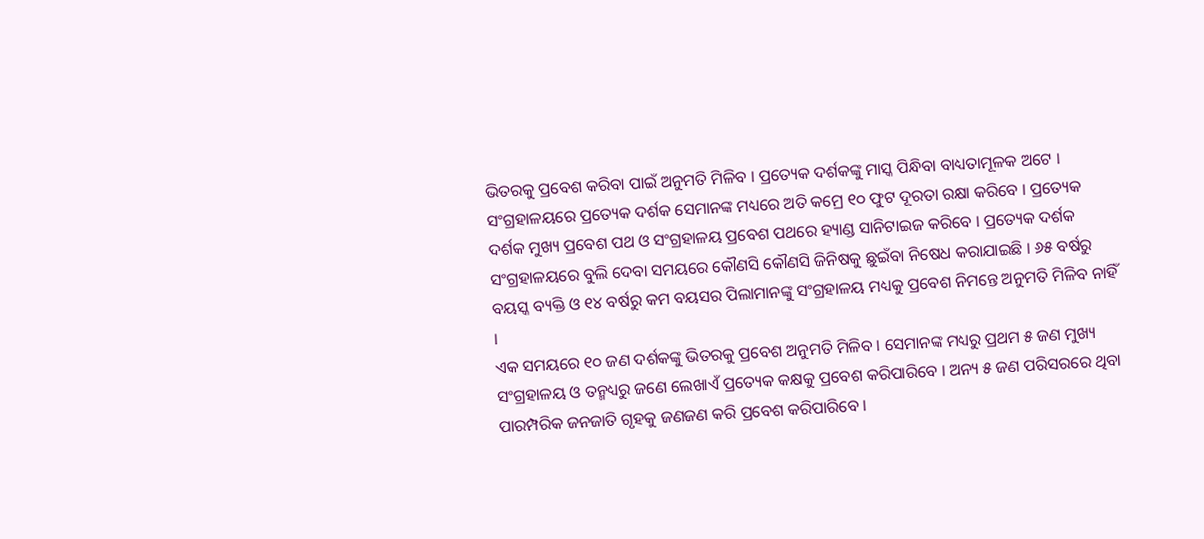ଭିତରକୁ ପ୍ରବେଶ କରିବା ପାଇଁ ଅନୁମତି ମିଳିବ । ପ୍ରତ୍ୟେକ ଦର୍ଶକଙ୍କୁ ମାସ୍କ ପିନ୍ଧିବା ବାଧ୍ୟତାମୂଳକ ଅଟେ ।
ସଂଗ୍ରହାଳୟରେ ପ୍ରତ୍ୟେକ ଦର୍ଶକ ସେମାନଙ୍କ ମଧ୍ୟରେ ଅତି କମ୍ରେ ୧୦ ଫୁଟ ଦୂରତା ରକ୍ଷା କରିବେ । ପ୍ରତ୍ୟେକ ଦର୍ଶକ ମୁଖ୍ୟ ପ୍ରବେଶ ପଥ ଓ ସଂଗ୍ରହାଳୟ ପ୍ରବେଶ ପଥରେ ହ୍ୟାଣ୍ଡ ସାନିଟାଇଜ କରିବେ । ପ୍ରତ୍ୟେକ ଦର୍ଶକ ସଂଗ୍ରହାଳୟରେ ବୁଲି ଦେବା ସମୟରେ କୌଣସି କୌଣସି ଜିନିଷକୁ ଛୁଇଁବା ନିଷେଧ କରାଯାଇଛି । ୬୫ ବର୍ଷରୁ ବୟସ୍କ ବ୍ୟକ୍ତି ଓ ୧୪ ବର୍ଷରୁ କମ ବୟସର ପିଲାମାନଙ୍କୁ ସଂଗ୍ରହାଳୟ ମଧ୍ୟକୁ ପ୍ରବେଶ ନିମନ୍ତେ ଅନୁମତି ମିଳିବ ନାହିଁ ।
ଏକ ସମୟରେ ୧୦ ଜଣ ଦର୍ଶକଙ୍କୁ ଭିତରକୁ ପ୍ରବେଶ ଅନୁମତି ମିଳିବ । ସେମାନଙ୍କ ମଧ୍ୟରୁ ପ୍ରଥମ ୫ ଜଣ ମୁଖ୍ୟ ସଂଗ୍ରହାଳୟ ଓ ତନ୍ମଧ୍ୟରୁ ଜଣେ ଲେଖାଏଁ ପ୍ରତ୍ୟେକ କକ୍ଷକୁ ପ୍ରବେଶ କରିପାରିବେ । ଅନ୍ୟ ୫ ଜଣ ପରିସରରେ ଥିବା ପାରମ୍ପରିକ ଜନଜାତି ଗୃହକୁ ଜଣଜଣ କରି ପ୍ରବେଶ କରିପାରିବେ ।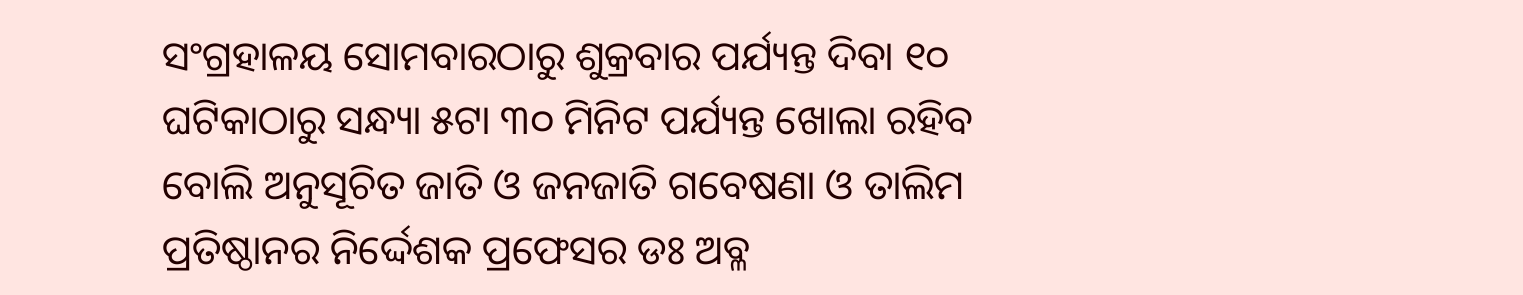ସଂଗ୍ରହାଳୟ ସୋମବାରଠାରୁ ଶୁକ୍ରବାର ପର୍ଯ୍ୟନ୍ତ ଦିବା ୧୦ ଘଟିକାଠାରୁ ସନ୍ଧ୍ୟା ୫ଟା ୩୦ ମିନିଟ ପର୍ଯ୍ୟନ୍ତ ଖୋଲା ରହିବ ବୋଲି ଅନୁସୂଚିତ ଜାତି ଓ ଜନଜାତି ଗବେଷଣା ଓ ତାଲିମ ପ୍ରତିଷ୍ଠାନର ନିର୍ଦ୍ଦେଶକ ପ୍ରଫେସର ଡଃ ଅବ୍ଳ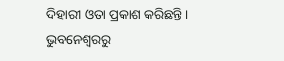ଦିହାରୀ ଓତା ପ୍ରକାଶ କରିଛନ୍ତି ।
ଭୁବନେଶ୍ୱରରୁ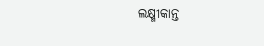ଲକ୍ଷ୍ମୀକାନ୍ତ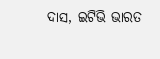ଦାସ, ଇଟିଭି ଭାରତ